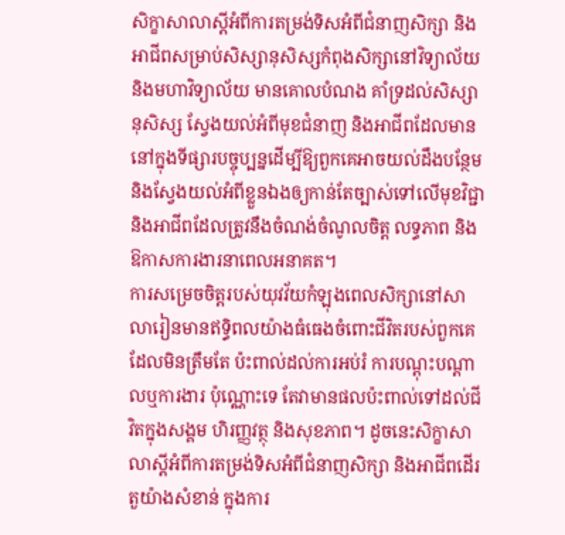សិក្ខាសាលាស្តីអំពីការតម្រង់ទិសអំពីជំនាញសិក្សា និងអាជីពសម្រាប់សិស្សានុសិស្សកំពុងសិក្សានៅវិទ្យាល័យ និងមហាវិទ្យាល័យ មានគោលបំណង គាំទ្រដល់សិស្សានុសិស្ស ស្វែងយល់អំពីមុខជំនាញ និងអាជីពដែលមាននៅក្នុងទីផ្សារបច្ចុប្បន្នដើម្បីឱ្យពួកគេអាចយល់ដឹងបន្ថែម និងស្វែងយល់អំពីខ្លួនឯងឲ្យកាន់តែច្បាស់ទៅលើមុខវិជ្ជា និងអាជីពដែលត្រូវនឹងចំណង់ចំណូលចិត្ត លទ្ធភាព និងឱកាសការងារនាពេលអនាគត។
ការសម្រេចចិត្តរបស់យុវវ័យកំឡុងពេលសិក្សានៅសាលារៀនមានឥទ្ធិពលយ៉ាងធំធេងចំពោះជីវិតរបស់ពួកគេ ដែលមិនត្រឹមតែ ប៉ះពាល់ដល់ការអប់រំ ការបណ្តុះបណ្តាលឬការងារ ប៉ុណ្ណោះទេ តែវាមានផលប៉ះពាល់ទៅដល់ជីវិតក្នុងសង្គម ហិរញ្ញវត្ថុ និងសុខភាព។ ដូចនេះសិក្ខាសាលាស្តីអំពីការតម្រង់ទិសអំពីជំនាញសិក្សា និងអាជីពដើរតួយ៉ាងសំខាន់ ក្នុងការ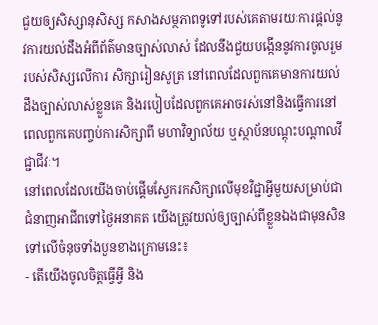ជួយឲ្យសិស្សានុសិស្ស កសាងសម្ថភាពទូទៅរបស់គេតាមរយៈការផ្តល់នូវការយល់ដឹងអំពីព័ត៌មានច្បាស់លាស់ ដែលនឹងជួយបង្កើននូវការចូលរួមរបស់សិស្សលើការ សិក្សារៀនសូត្រ នៅពេលដែលពួកគេមានការយល់ដឹងច្បាស់លាស់ខ្លួនគេ និងរបៀបដែលពួកគេអាចរស់នៅនិងធ្វើការនៅពេលពួកគេបញ្ចប់ការសិក្សាពី មហាវិទ្យាល័យ ឬស្ថាប័នបណ្តុះបណ្តាលវីជ្ជាជីវៈ។
នៅពេលដែលយើងចាប់ផ្តើមស្វែករកសិក្សាលើមុខវិជ្ជាអ្វីមួយសម្រាប់ជាជំនាញអាជីពទៅថ្ងៃអនាគត យើងត្រូវយល់ឲ្យច្បាស់ពីខ្លួនឯងជាមុនសិនទៅលើចំនុចទាំងបួនខាងក្រោមនេះ៖
- តើយើងចូលចិត្តធ្វើអ្វី និង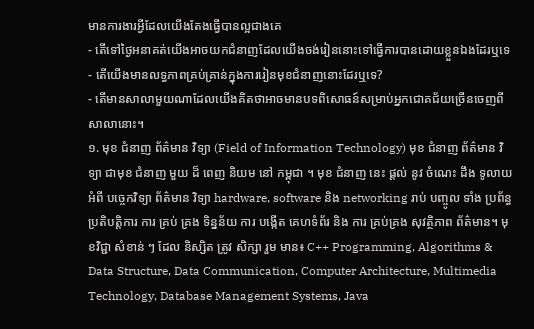មានការងារអ្វីដែលយើងតែងធ្វើបានល្អជាងគេ
- តើទៅថ្ងៃអនាគត់យើងអាចយកជំនាញដែលយើងចង់រៀននោះទៅធ្វើការបានដោយខ្លួនឯងដែរឬទេ
- តើយើងមានលទ្ធភាពគ្រប់គ្រាន់ក្នុងការរៀនមុខជំនាញនោះដែរឬទេ?
- តើមានសាលាមួយណាដែលយើងគិតថាអាចមានបទពិសោធន៍សម្រាប់អ្នកជោគជ័យច្រើនចេញពីសាលានោះ។
១. មុខ ជំនាញ ព័ត៌មាន វិទ្យា (Field of Information Technology) មុខ ជំនាញ ព័ត៌មាន វិទ្យា ជាមុខ ជំនាញ មួយ ដ៏ ពេញ និយម នៅ កម្ពុជា ។ មុខ ជំនាញ នេះ ផ្តល់ នូវ ចំណេះ ដឹង ទូលាយ អំពី បច្ចេកវិទ្យា ព័ត៌មាន វិទ្យា hardware, software និង networking រាប់ បញ្ចូល ទាំង ប្រព័ន្ធ ប្រតិបត្តិការ ការ គ្រប់ គ្រង ទិន្នន័យ ការ បង្កើត គេហទំព័រ និង ការ គ្រប់គ្រង សុវត្ថិភាព ព័ត៌មាន។ មុខវិជ្ជា សំខាន់ ៗ ដែល និស្សិត ត្រូវ សិក្សា រួម មាន៖ C++ Programming, Algorithms & Data Structure, Data Communication, Computer Architecture, Multimedia Technology, Database Management Systems, Java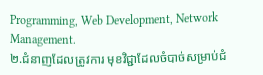Programming, Web Development, Network Management.
២.ជំនាញដែលត្រូវការ មុខវិជ្ជាដែលចំបាច់សម្រាប់ជំ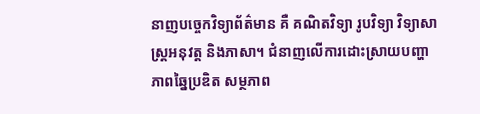នាញបច្ចេកវិទ្យាព័ត៌មាន គឺ គណិតវិទ្យា រូបវិទ្យា វិទ្យាសាស្រ្តអនុវត្ត និងភាសា។ ជំនាញលើការដោះស្រាយបញ្ហា ភាពឆ្នៃប្រឌិត សម្ថភាព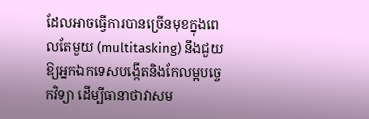ដែលអាចធ្វើការបានច្រើនមុខក្នុងពេលតែមួយ (multitasking) នឹងជួយឱ្យអ្នកឯកទេសបង្កើតនិងកែលម្អបច្ចេកវិទ្យា ដើម្បីធានាថាវាសម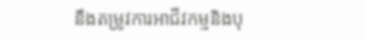នឹងតម្រូវការអាជីវកម្មនិងបុ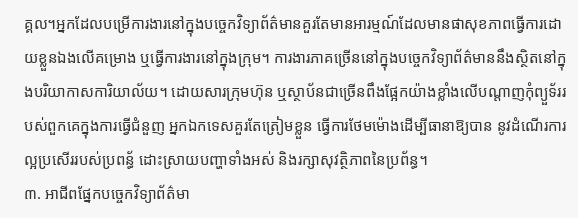គ្គល។អ្នកដែលបម្រើការងារនៅក្នុងបច្ចេកវិទ្យាព័ត៌មានគួរតែមានអារម្មណ៍ដែលមានផាសុខភាពធ្វើការដោយខ្លួនឯងលើគម្រោង ឬធ្វើការងារនៅក្នុងក្រុម។ ការងារភាគច្រើននៅក្នុងបច្ចេកវិទ្យាព័ត៌មាននឹងស្ថិតនៅក្នុងបរិយាកាសការិយាល័យ។ ដោយសារក្រុមហ៊ុន ឬស្ថាប័នជាច្រើនពឹងផ្អែកយ៉ាងខ្លាំងលើបណ្តាញកុំព្យួទ័ររបស់ពួកគេក្នុងការធ្វើជំនួញ អ្នកឯកទេសគួរតែត្រៀមខ្លួន ធ្វើការថែមម៉ោងដើម្បីធានាឱ្យបាន នូវដំណើរការល្អប្រសើររបស់ប្រពន្ធ័ ដោះស្រាយបញ្ហាទាំងអស់ និងរក្សាសុវត្ថិភាពនៃប្រព័ន្ធ។
៣. អាជីពផ្នែកបច្ចេកវិទ្យាព័ត៌មា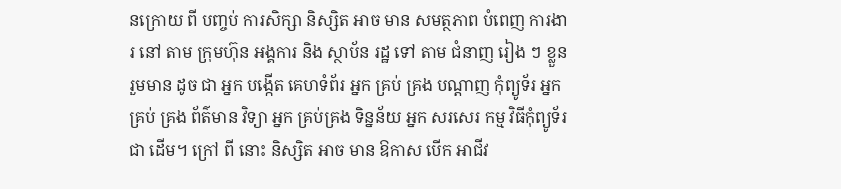នក្រោយ ពី បញ្ចប់ ការសិក្សា និស្សិត អាច មាន សមត្ថភាព បំពេញ ការងារ នៅ តាម ក្រុមហ៊ុន អង្គការ និង ស្ថាប័ន រដ្ឋ ទៅ តាម ជំនាញ រៀង ៗ ខ្លួន រួមមាន ដូច ជា អ្នក បង្កើត គេហទំព័រ អ្នក គ្រប់ គ្រង បណ្តាញ កុំព្យូទ័រ អ្នក គ្រប់ គ្រង ព័ត៌មាន វិទ្យា អ្នក គ្រប់គ្រង ទិន្នន័យ អ្នក សរសេរ កម្ម វិធីកុំព្យូទ័រ ជា ដើម។ ក្រៅ ពី នោះ និស្សិត អាច មាន ឱកាស បើក អាជីវ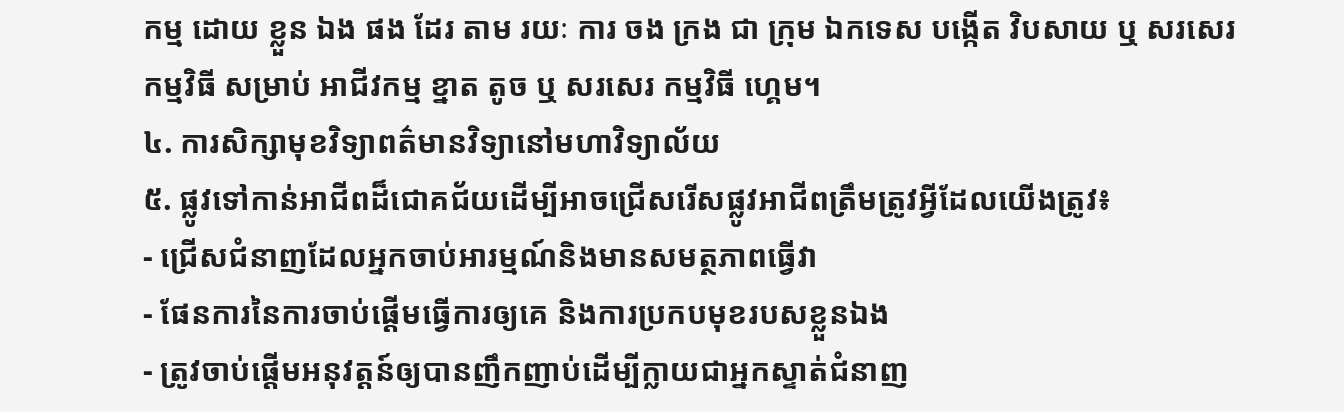កម្ម ដោយ ខ្លួន ឯង ផង ដែរ តាម រយៈ ការ ចង ក្រង ជា ក្រុម ឯកទេស បង្កើត វិបសាយ ឬ សរសេរ កម្មវិធី សម្រាប់ អាជីវកម្ម ខ្នាត តូច ឬ សរសេរ កម្មវិធី ហ្គេម។
៤. ការសិក្សាមុខវិទ្យាពត៌មានវិទ្យានៅមហាវិទ្យាល័យ
៥. ផ្លូវទៅកាន់អាជីពដ៏ជោគជ័យដើម្បីអាចជ្រើសរើសផ្លូវអាជីពត្រឹមត្រូវអ្វីដែលយើងត្រូវ៖
- ជ្រើសជំនាញដែលអ្នកចាប់អារម្មណ៍និងមានសមត្ថភាពធ្វើវា
- ផែនការនៃការចាប់ផ្តើមធ្វើការឲ្យគេ និងការប្រកបមុខរបសខ្លួនឯង
- ត្រូវចាប់ផ្តើមអនុវត្តន៍ឲ្យបានញឹកញាប់ដើម្បីក្លាយជាអ្នកស្ទាត់ជំនាញ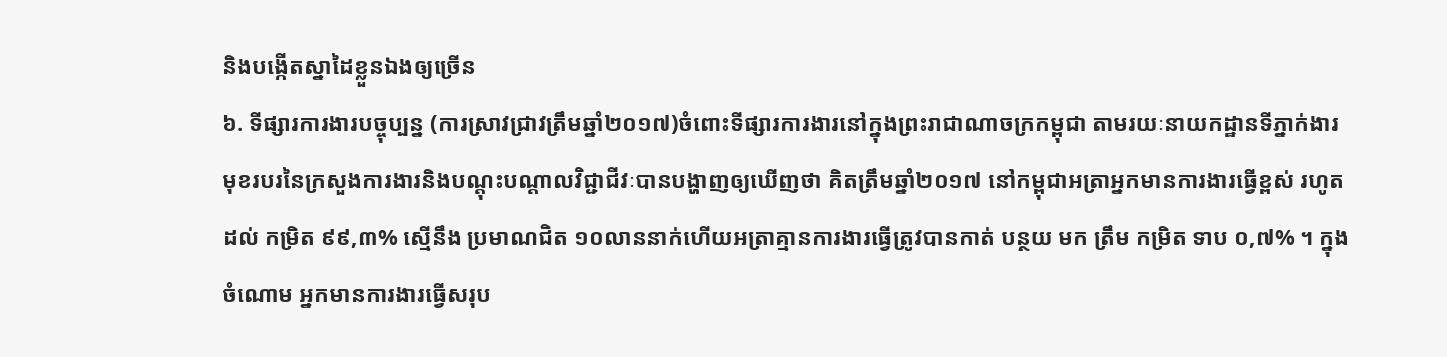និងបង្កើតស្នាដៃខ្លួនឯងឲ្យច្រើន
៦. ទីផ្សារការងារបច្ចុប្បន្ន (ការស្រាវជ្រាវត្រឹមឆ្នាំ២០១៧)ចំពោះទីផ្សារការងារនៅក្នុងព្រះរាជាណាចក្រកម្ពុជា តាមរយៈនាយកដ្ឋានទីភ្នាក់ងារមុខរបរនៃក្រសួងការងារនិងបណ្តុះបណ្តាលវិជ្ជាជីវៈបានបង្ហាញឲ្យឃើញថា គិតត្រឹមឆ្នាំ២០១៧ នៅកម្ពុជាអត្រាអ្នកមានការងារធ្វើខ្ពស់ រហូត ដល់ កម្រិត ៩៩,៣% ស្មើនឹង ប្រមាណជិត ១០លាននាក់ហើយអត្រាគ្មានការងារធ្វើត្រូវបានកាត់ បន្ថយ មក ត្រឹម កម្រិត ទាប ០,៧% ។ ក្នុង ចំណោម អ្នកមានការងារធ្វើសរុប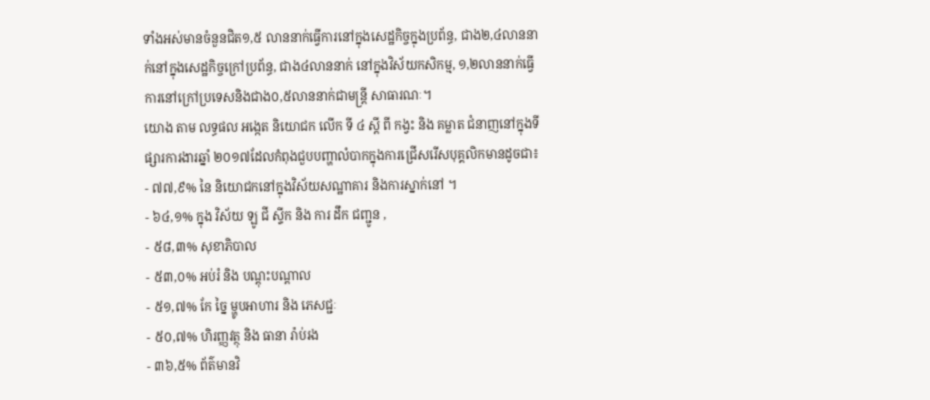ទាំងអស់មានចំនួនជិត១,៥ លាននាក់ធ្វើការនៅក្នុងសេដ្ឋកិច្ចក្នុងប្រព័ន្ធ, ជាង២,៤លាននាក់នៅក្នុងសេដ្ឋកិច្ចក្រៅប្រព័ន្ធ, ជាង៤លាននាក់ នៅក្នុងវិស័យកសិកម្ម, ១,២លាននាក់ធ្វើការនៅក្រៅប្រទេសនិងជាង០,៥លាននាក់ជាមន្ត្រី សាធារណៈ។
យោង តាម លទ្ធផល អង្កេត និយោជក លើក ទី ៤ ស្តី ពី កង្វះ និង គម្លាត ជំនាញនៅក្នុងទីផ្សារការងារឆ្នាំ ២០១៧ដែលកំពុងជួបបញ្ហាលំបាកក្នុងការជ្រើសរើសបុគ្គលិកមានដូចជា៖
- ៧៧,៩% នៃ និយោជកនៅក្នុងវិស័យសណ្ឋាគារ និងការស្នាក់នៅ ។
- ៦៤,១% ក្នុង វិស័យ ឡូ ជី ស្ទីក និង ការ ដឹក ជញ្ជូន ,
- ៥៨,៣% សុខាភិបាល
- ៥៣,០% អប់រំ និង បណ្តុះបណ្តាល
- ៥១,៧% កែ ច្នៃ ម្ហូបអាហារ និង ភេសជ្ជៈ
- ៥០,៧% ហិរញ្ញវត្ថុ និង ធានា រ៉ាប់រង
- ៣៦,៥% ព័ត៌មានវិ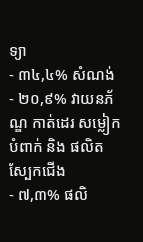ទ្យា
- ៣៤,៤% សំណង់
- ២០,៩% វាយនភ័ណ្ឌ កាត់ដេរ សម្លៀក បំពាក់ និង ផលិត ស្បែកជើង
- ៧,៣% ផលិ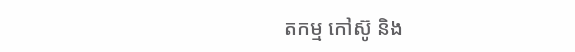តកម្ម កៅស៊ូ និង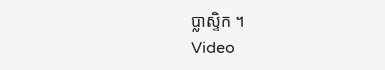ប្លាស្ទិក ។
Video